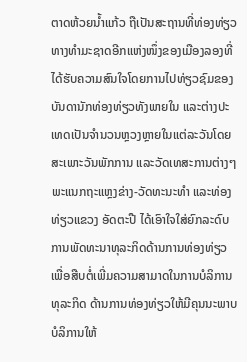ຕາດຫ້ວຍນໍ້າແກ້ວ ຖືເປັນສະຖານທີ່ທ່ອງທ່ຽວທາງທໍາມະຊາດອີກແຫ່ງໜຶ່ງຂອງເມືອງລອງທີ່ໄດ້ຮັບຄວາມສົນໃຈໂດຍການໄປທ່ຽວຊົມຂອງບັນດານັກທ່ອງທ່ຽວທັງພາຍໃນ ແລະຕ່າງປະເທດເປັນຈໍານວນຫຼວງຫຼາຍໃນແຕ່ລະວັນໂດຍສະເພາະວັນພັກການ ແລະວັດເທສະການຕ່າງໆ
ພະແນກຖະແຫຼງຂ່າງ-ວັດທະນະທຳ ແລະທ່ອງທ່ຽວແຂວງ ອັດຕະປື ໄດ້ເອົາໃຈໃສ່ຍົກລະດົບ ການພັດທະນາທຸລະກິດດ້ານການທ່ອງທ່ຽວເພື່ອສືບຕໍ່ເພີ່ມຄວາມສາມາດໃນການບໍລິການທຸລະກິດ ດ້ານການທ່ອງທ່ຽວໃຫ້ມີຄຸນນະພາບບໍລິການໃຫ້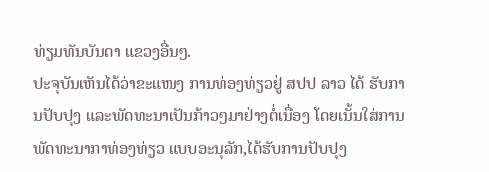ທ່ຽມທັນບັນດາ ແຂວງອື່ນໆ.
ປະຈຸບັນເຫັນໄດ້ວ່າຂະແໜງ ການທ່ອງທ່ຽວຢູ່ ສປປ ລາວ ໄດ້ ຮັບການປັບປຸງ ແລະພັດທະນາເປັນກ້າວໆມາຢ່າງຕໍ່ເນື່ອງ ໂດຍເນັ້ນໃສ່ການພັດທະນາກາທ່ອງທ່ຽວ ແບບອະນຸລັກ,ໄດ້ຮັບການປັບປຸງ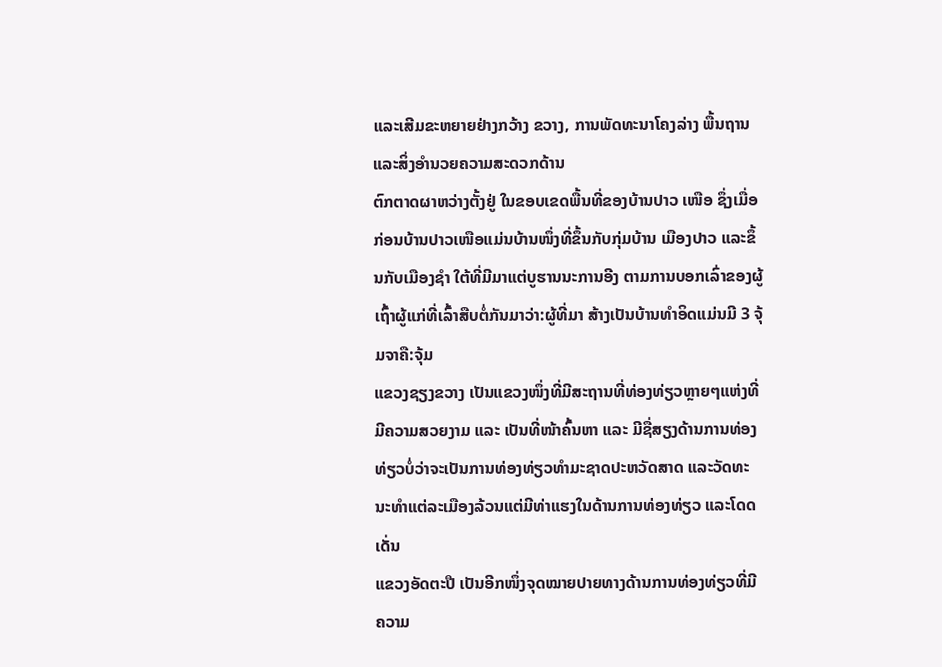ແລະເສີມຂະຫຍາຍຢ່າງກວ້າງ ຂວາງ, ການພັດທະນາໂຄງລ່າງ ພື້ນຖານ ແລະສິ່ງອຳນວຍຄວາມສະດວກດ້ານ
ຕົກຕາດຜາຫວ່າງຕັ້ງຢູ່ ໃນຂອບເຂດພື້ນທີ່ຂອງບ້ານປາວ ເໜືອ ຊຶ່ງເມື່ອກ່ອນບ້ານປາວເໜືອແມ່ນບ້ານໜຶ່ງທີ່ຂຶ້ນກັບກຸ່ມບ້ານ ເມືອງປາວ ແລະຂຶ້ນກັບເມືອງຊຳ ໃຕ້ທີ່ມີມາແຕ່ບູຮານນະການອີງ ຕາມການບອກເລົ່າຂອງຜູ້ເຖົ້າຜູ້ແກ່ທີ່ເລົ້າສືບຕໍ່ກັນມາວ່າ:ຜູ້ທີ່ມາ ສ້າງເປັນບ້ານທຳອິດແມ່ນມີ 3 ຈຸ້ມຈາຄື:ຈຸ້ມ
ແຂວງຊຽງຂວາງ ເປັນແຂວງໜຶ່ງທີ່ມີສະຖານທີ່ທ່ອງທ່ຽວຫຼາຍໆແຫ່ງທີ່ມີຄວາມສວຍງາມ ແລະ ເປັນທີ່ໜ້າຄົ້ນຫາ ແລະ ມີຊື່ສຽງດ້ານການທ່ອງທ່ຽວບໍ່ວ່າຈະເປັນການທ່ອງທ່ຽວທຳມະຊາດປະຫວັດສາດ ແລະວັດທະນະທຳແຕ່ລະເມືອງລ້ວນແຕ່ມີທ່າແຮງໃນດ້ານການທ່ອງທ່ຽວ ແລະໂດດເດັ່ນ
ແຂວງອັດຕະປື ເປັນອີກໜຶ່ງຈຸດໝາຍປາຍທາງດ້ານການທ່ອງທ່ຽວທີ່ມີຄວາມ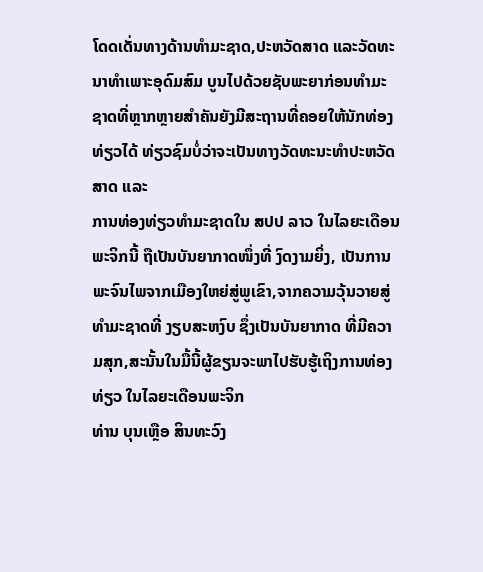ໂດດເດັ່ນທາງດ້ານທຳມະຊາດ,ປະຫວັດສາດ ແລະວັດທະນາທໍາເພາະອຸດົມສົມ ບູນໄປດ້ວຍຊັບພະຍາກ່ອນທຳມະຊາດທີ່ຫຼາກຫຼາຍສຳຄັນຍັງມີສະຖານທີ່ຄອຍໃຫ້ນັກທ່ອງທ່ຽວໄດ້ ທ່ຽວຊົມບໍ່ວ່າຈະເປັນທາງວັດທະນະທຳປະຫວັດສາດ ແລະ
ການທ່ອງທ່ຽວທຳມະຊາດໃນ ສປປ ລາວ ໃນໄລຍະເດືອນ ພະຈິກນີ້ ຖືເປັນບັນຍາກາດໜຶ່ງທີ່ ງົດງາມຍິ່ງ, ເປັນການພະຈົນໄພຈາກເມືອງໃຫຍ່ສູ່ພູເຂົາ,ຈາກຄວາມວຸ້ນວາຍສູ່ທໍາມະຊາດທີ່ ງຽບສະຫງົບ ຊຶ່ງເປັນບັນຍາກາດ ທີ່ມີຄວາມສຸກ,ສະນັ້ນໃນມື້ນີ້ຜູ້ຂຽນຈະພາໄປຮັບຮູ້ເຖິງການທ່ອງທ່ຽວ ໃນໄລຍະເດືອນພະຈິກ
ທ່ານ ບຸນເຫຼືອ ສິນທະວົງ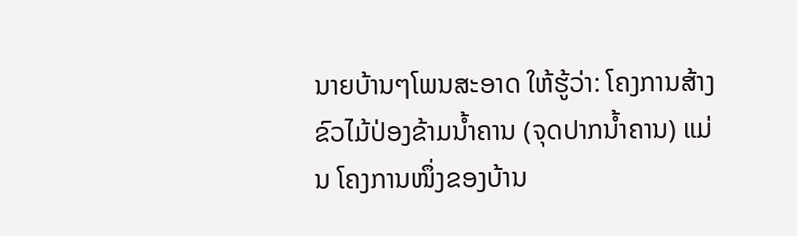ນາຍບ້ານໆໂພນສະອາດ ໃຫ້ຮູ້ວ່າ: ໂຄງການສ້າງຂົວໄມ້ປ່ອງຂ້າມນໍ້າຄານ (ຈຸດປາກນໍ້າຄານ) ແມ່ນ ໂຄງການໜຶ່ງຂອງບ້ານ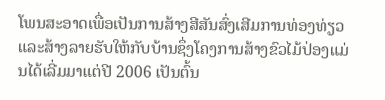ໂພນສະອາດເພື່ອເປັນການສ້າງສີສັນສົ່ງເສີມການທ່ອງທ່ຽວ ແລະສ້າງລາຍຮັບໃຫ້ກັບບ້ານຊຶ່ງໂຄງການສ້າງຂົວໄມ້ປ່ອງແມ່ນໄດ້ເລີ່ມມາແຕ່ປີ 2006 ເປັນຕົ້ນ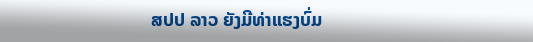ສປປ ລາວ ຍັງມີທ່າແຮງບົ່ມ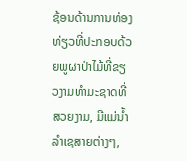ຊ້ອນດ້ານການທ່ອງທ່ຽວທີ່ປະກອບດ້ວຍພູຜາປ່າໄມ້ທີ່ຂຽວງາມທໍາມະຊາດທີ່ສວຍງາມ, ມີແມ່ນໍ້າລໍາເຊສາຍຕ່າງໆ,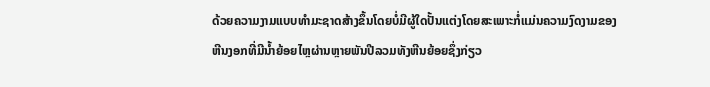ດ້ວຍຄວາມງາມແບບທຳມະຊາດສ້າງຂຶ້ນໂດຍບໍ່ມີຜູ້ໃດປັ້ນແຕ່ງໂດຍສະເພາະກໍ່ແມ່ນຄວາມງົດງາມຂອງຫີນງອກທີ່ມີນໍ້າຍ້ອຍໄຫຼຜ່ານຫຼາຍພັນປີລວມທັງຫີນຍ້ອຍຊຶ່ງກ່ຽວ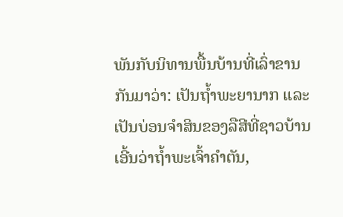ພັນກັບນິທານພື້ນບ້ານທີ່ເລົ່າຂານກັນມາວ່າ: ເປັນຖໍ້າພະຍານາກ ແລະເປັນບ່ອນຈຳສິນຂອງລືສີທີ່ຊາວບ້ານເອີ້ນວ່າຖໍ້າພະເຈົ້າຄຳຕັນ,